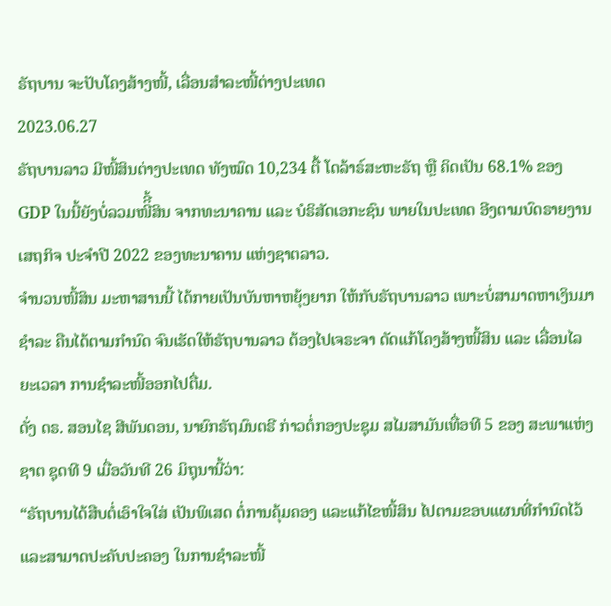ຣັຖບານ ຈະປັບໂຄງສ້າງໜີ້, ເລື່ອນສຳລະໜີ້ຕ່າງປະເທດ
2023.06.27
ຣັຖບານລາວ ມີໜີ້ສິນຕ່າງປະເທດ ທັງໝົດ 10,234 ຕື້ ໂດລ້າຣ໌ສະຫະຣັຖ ຫຼື ຄິດເປັນ 68.1% ຂອງ GDP ໃນນີ້ຍັງບໍ່ລວມໜີິີ້ສິນ ຈາກທະນາຄານ ແລະ ບໍຣິສັດເອກະຊົນ ພາຍໃນປະເທດ ອີງຕາມບົດຣາຍງານ ເສຖກິຈ ປະຈຳປີ 2022 ຂອງທະນາຄານ ແຫ່ງຊາຕລາວ.
ຈໍານວນໜີ້ສິນ ມະຫາສານນີ້ ໄດ້ກາຍເປັນບັນຫາຫຍຸ້ງຍາກ ໃຫ້ກັບຣັຖບານລາວ ເພາະບໍ່ສາມາດຫາເງິນມາຊຳລະ ຄືນໄດ້ຕາມກຳນົດ ຈົນເຮັດໃຫ້ຣັຖບານລາວ ຕ້ອງໄປເຈຣະຈາ ດັດແກ້ໂຄງສ້າງໜີ້ສິນ ແລະ ເລື່ອນໄລຍະເວລາ ການຊຳລະໜີ້ອອກໄປຕື່ມ.
ດັ່ງ ດຣ. ສອນໄຊ ສີພັນດອນ, ນາຍົກຣັຖມົນຕຣີ ກ່າວຕໍ່ກອງປະຊຸມ ສໄມສາມັນເທື່ອທີ 5 ຂອງ ສະພາແຫ່ງຊາຕ ຊຸດທີ 9 ເມື່ອວັນທີ 26 ມິຖຸນານີ້ວ່າ:
“ຣັຖບານໄດ້ສືບຕໍ່ເອົາໃຈໃສ່ ເປັນພິເສດ ຕໍ່ການຄຸ້ມຄອງ ແລະແກ້ໄຂໜີ້ສິນ ໄປຕາມຂອບແຜນທີ່ກຳນົດໄວ້ ແລະສາມາດປະຄັບປະຄອງ ໃນການຊຳລະໜີ້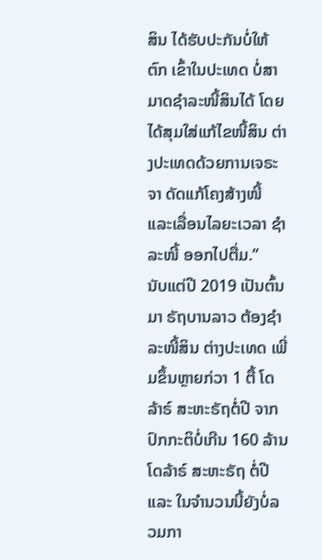ສິນ ໄດ້ຮັບປະກັນບໍ່ໃຫ້ຕົກ ເຂົ້າໃນປະເທດ ບໍ່ສາມາດຊຳລະໜີ້ສິນໄດ້ ໂດຍໄດ້ສຸມໃສ່ແກ້ໄຂໜີ້ສິນ ຕ່າງປະເທດດ້ວຍການເຈຣະຈາ ດັດແກ້ໂຄງສ້າງໜີ້ ແລະເລື່ອນໄລຍະເວລາ ຊຳລະໜີ້ ອອກໄປຕື່ມ.”
ນັບແຕ່ປີ 2019 ເປັນຕົ້ນມາ ຣັຖບານລາວ ຕ້ອງຊຳລະໜີ້ສິນ ຕ່າງປະເທດ ເພີ່ມຂຶ້ນຫຼາຍກ່ວາ 1 ຕື້ ໂດລ້າຣ໌ ສະຫະຣັຖຕໍ່ປີ ຈາກປົກກະຕິບໍ່ເກີນ 160 ລ້ານໂດລ້າຣ໌ ສະຫະຣັຖ ຕໍ່ປີ ແລະ ໃນຈຳນວນນີ້ຍັງບໍ່ລວມກາ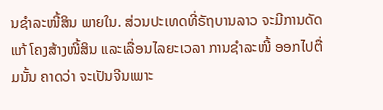ນຊຳລະໜີ້ສິນ ພາຍໃນ. ສ່ວນປະເທດທີ່ຣັຖບານລາວ ຈະມີການດັດແກ້ ໂຄງສ້າງໜີ້ສິນ ແລະເລື່ອນໄລຍະເວລາ ການຊຳລະໜີ້ ອອກໄປຕື່ມນັ້ນ ຄາດວ່າ ຈະເປັນຈີນເພາະ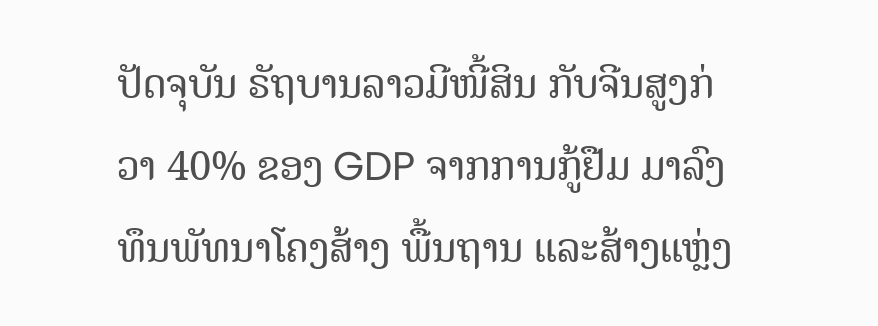ປັດຈຸບັນ ຣັຖບານລາວມີໜີ້ສິນ ກັບຈີນສູງກ່ວາ 40% ຂອງ GDP ຈາກການກູ້ຢືມ ມາລົງທຶນພັທນາໂຄງສ້າງ ພື້ນຖານ ແລະສ້າງແຫຼ່ງ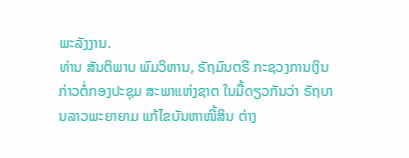ພະລັງງານ.
ທ່ານ ສັນຕິພາບ ພົມວິຫານ, ຣັຖມົນຕຣີ ກະຊວງການເງິນ ກ່າວຕໍ່ກອງປະຊຸມ ສະພາແຫ່ງຊາຕ ໃນມື້ດຽວກັນວ່າ ຣັຖບານລາວພະຍາຍາມ ແກ້ໄຂບັນຫາໜີ້ສິນ ຕ່າງ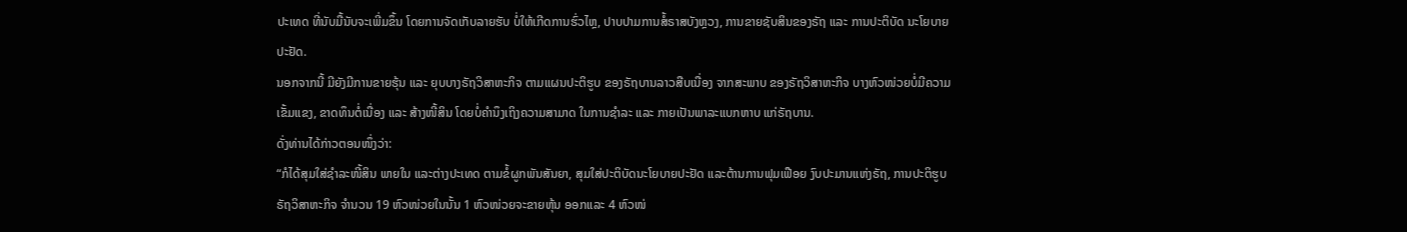ປະເທດ ທີ່ນັບມື້ນັບຈະເພີ່ມຂຶ້ນ ໂດຍການຈັດເກັບລາຍຮັບ ບໍ່ໃຫ້ເກີດການຮົ່ວໄຫຼ, ປາບປາມການສໍ້ຣາສບັງຫຼວງ, ການຂາຍຊັບສິນຂອງຣັຖ ແລະ ການປະຕິບັດ ນະໂຍບາຍປະຢັດ.
ນອກຈາກນີ້ ມີຍັງມີການຂາຍຮຸ້ນ ແລະ ຍຸບບາງຣັຖວິສາຫະກິຈ ຕາມແຜນປະຕິຮູບ ຂອງຣັຖບານລາວສືບເນື່ອງ ຈາກສະພາບ ຂອງຣັຖວິສາຫະກິຈ ບາງຫົວໜ່ວຍບໍ່ມີຄວາມເຂັ້ມແຂງ, ຂາດທຶນຕໍ່ເນື່ອງ ແລະ ສ້າງໜີ້ສິນ ໂດຍບໍ່ຄຳນຶງເຖິງຄວາມສາມາດ ໃນການຊຳລະ ແລະ ກາຍເປັນພາລະແບກຫາບ ແກ່ຣັຖບານ.
ດັ່ງທ່ານໄດ້ກ່າວຕອນໜຶ່ງວ່າ:
“ກໍໄດ້ສຸມໃສ່ຊຳລະໜີ້ສິນ ພາຍໃນ ແລະຕ່າງປະເທດ ຕາມຂໍ້ຜູກພັນສັນຍາ, ສຸມໃສ່ປະຕິບັດນະໂຍບາຍປະຢັດ ແລະຕ້ານການຟຸມເຟືອຍ ງົບປະມານແຫ່ງຣັຖ, ການປະຕິຮູບຣັຖວິສາຫະກິຈ ຈຳນວນ 19 ຫົວໜ່ວຍໃນນັ້ນ 1 ຫົວໜ່ວຍຈະຂາຍຫຸ້ນ ອອກແລະ 4 ຫົວໜ່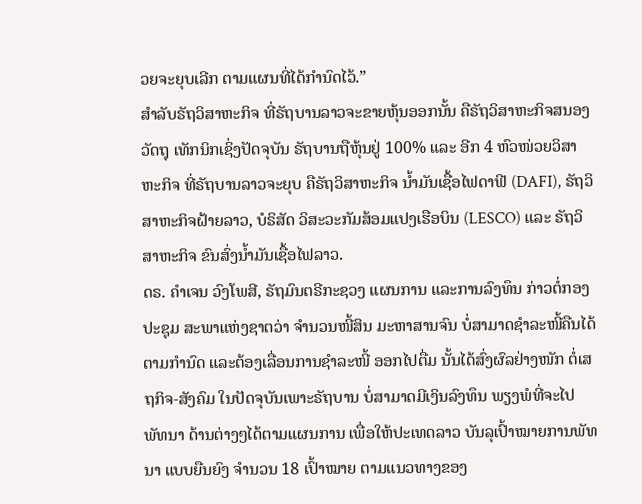ວຍຈະຍຸບເລີກ ຕາມແຜນທີ່ໄດ້ກຳນົດໄວ້.”
ສຳລັບຣັຖວິສາຫະກິຈ ທີ່ຣັຖບານລາວຈະຂາຍຫຸ້ນອອກນັ້ນ ຄືຣັຖວິສາຫະກິຈສນອງວັດຖຸ ເທັກນິກເຊິ່ງປັດຈຸບັນ ຣັຖບານຖືຫຸ້ນຢູ່ 100% ແລະ ອີກ 4 ຫົວໜ່ວຍວິສາຫະກິຈ ທີ່ຣັຖບານລາວຈະຍຸບ ຄືຣັຖວິສາຫະກິຈ ນໍ້າມັນເຊື້ອໄຟດາຟີ (DAFI), ຣັຖວິສາຫະກິຈຝ້າຍລາວ, ບໍຣິສັດ ວິສະວະກັມສ້ອມແປງເຮືອບິນ (LESCO) ແລະ ຣັຖວິສາຫະກິຈ ຂົນສົ່ງນໍ້າມັນເຊື້ອໄຟລາວ.
ດຣ. ຄໍາເຈນ ວົງໂພສີ, ຣັຖມົນຕຣີກະຊວງ ແຜນການ ແລະການລົງທຶນ ກ່າວຕໍ່ກອງປະຊຸມ ສະພາແຫ່ງຊາຕວ່າ ຈຳນວນໜີ້ສິນ ມະຫາສານຈົນ ບໍ່ສາມາດຊຳລະໜີ້ຄືນໄດ້ ຕາມກຳນົດ ແລະຕ້ອງເລື່ອນການຊຳລະໜີ້ ອອກໄປຕື່ມ ນັ້ນໄດ້ສົ່ງຜົລຢ່າງໜັກ ຕໍ່ເສຖກິຈ-ສັງຄົມ ໃນປັດຈຸບັນເພາະຣັຖບານ ບໍ່ສາມາດມີເງິນລົງທຶນ ພຽງພໍທີ່ຈະໄປພັທນາ ດ້ານຕ່າງໆໄດ້ຕາມແຜນການ ເພື່ອໃຫ້ປະເທດລາວ ບັນລຸເປົ້າໝາຍການພັທນາ ແບບຍືນຍົງ ຈຳນວນ 18 ເປົ້າໝາຍ ຕາມແນວທາງຂອງ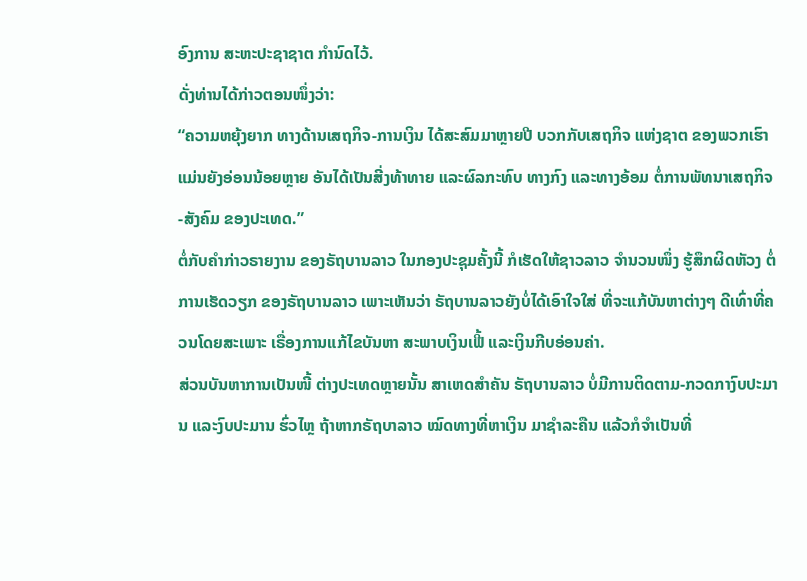ອົງການ ສະຫະປະຊາຊາຕ ກຳນົດໄວ້.
ດັ່ງທ່ານໄດ້ກ່າວຕອນໜຶ່ງວ່າ:
“ຄວາມຫຍຸ້ງຍາກ ທາງດ້ານເສຖກິຈ-ການເງິນ ໄດ້ສະສົມມາຫຼາຍປີ ບວກກັບເສຖກິຈ ແຫ່ງຊາຕ ຂອງພວກເຮົາ ແມ່ນຍັງອ່ອນນ້ອຍຫຼາຍ ອັນໄດ້ເປັນສີ່ງທ້າທາຍ ແລະຜົລກະທົບ ທາງກົງ ແລະທາງອ້ອມ ຕໍ່ການພັທນາເສຖກິຈ-ສັງຄົມ ຂອງປະເທດ.”
ຕໍ່ກັບຄຳກ່າວຣາຍງານ ຂອງຣັຖບານລາວ ໃນກອງປະຊຸມຄັ້ງນີ້ ກໍເຮັດໃຫ້ຊາວລາວ ຈຳນວນໜຶ່ງ ຮູ້ສຶກຜິດຫັວງ ຕໍ່ການເຮັດວຽກ ຂອງຣັຖບານລາວ ເພາະເຫັນວ່າ ຣັຖບານລາວຍັງບໍ່ໄດ້ເອົາໃຈໃສ່ ທີ່ຈະແກ້ບັນຫາຕ່າງໆ ດີເທົ່າທີ່ຄວນໂດຍສະເພາະ ເຣື່ອງການແກ້ໄຂບັນຫາ ສະພາບເງິນເຟີ້ ແລະເງິນກີບອ່ອນຄ່າ.
ສ່ວນບັນຫາການເປັນໜີ້ ຕ່າງປະເທດຫຼາຍນັ້ນ ສາເຫດສໍາຄັນ ຣັຖບານລາວ ບໍ່ມີການຕິດຕາມ-ກວດກາງົບປະມານ ແລະງົບປະມານ ຮົ່ວໄຫຼ ຖ້າຫາກຣັຖບາລາວ ໝົດທາງທີ່ຫາເງິນ ມາຊຳລະຄືນ ແລ້ວກໍຈຳເປັນທີ່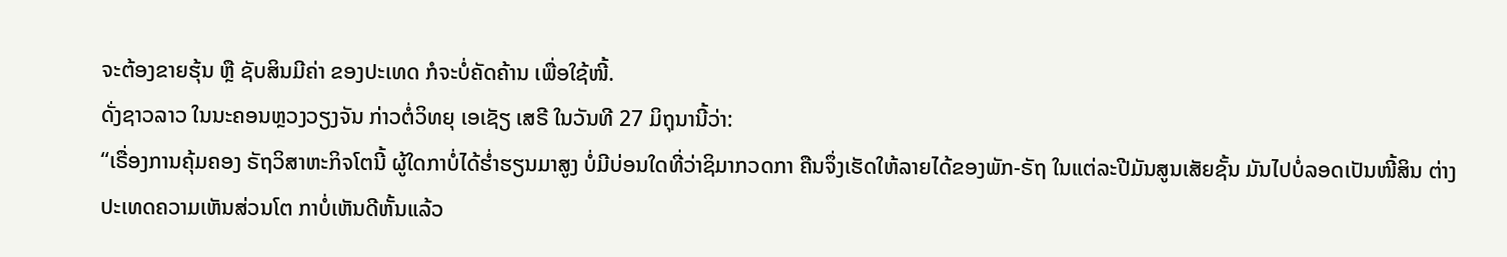ຈະຕ້ອງຂາຍຮຸ້ນ ຫຼື ຊັບສິນມີຄ່າ ຂອງປະເທດ ກໍຈະບໍ່ຄັດຄ້ານ ເພື່ອໃຊ້ໜີ້.
ດັ່ງຊາວລາວ ໃນນະຄອນຫຼວງວຽງຈັນ ກ່າວຕໍ່ວິທຍຸ ເອເຊັຽ ເສຣີ ໃນວັນທີ 27 ມິຖຸນານີ້ວ່າ:
“ເຣື່ອງການຄຸ້ມຄອງ ຣັຖວິສາຫະກິຈໂຕນີ້ ຜູ້ໃດກາບໍ່ໄດ້ຮໍ່າຮຽນມາສູງ ບໍ່ມີບ່ອນໃດທີ່ວ່າຊິມາກວດກາ ຄືນຈຶ່ງເຮັດໃຫ້ລາຍໄດ້ຂອງພັກ-ຣັຖ ໃນແຕ່ລະປີມັນສູນເສັຍຊັ້ນ ມັນໄປບໍ່ລອດເປັນໜີ້ສິນ ຕ່າງປະເທດຄວາມເຫັນສ່ວນໂຕ ກາບໍ່ເຫັນດີຫັ້ນແລ້ວ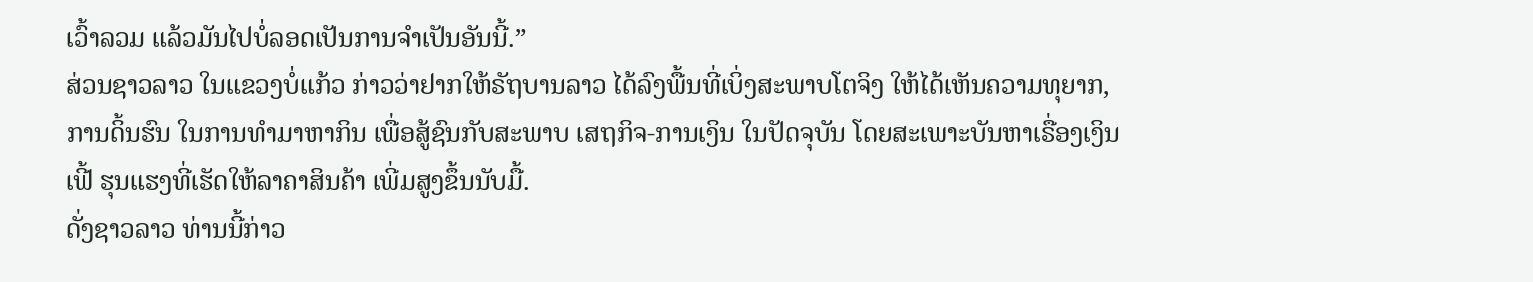ເວົ້າລວມ ແລ້ວມັນໄປບໍ່ລອດເປັນການຈຳເປັນອັນນີ້.”
ສ່ວນຊາວລາວ ໃນແຂວງບໍ່ແກ້ວ ກ່າວວ່າຢາກໃຫ້ຣັຖບານລາວ ໄດ້ລົງພື້ນທີ່ເບິ່ງສະພາບໂຕຈິງ ໃຫ້ໄດ້ເຫັນຄວາມທຸຍາກ, ການດິ້ນຮົນ ໃນການທຳມາຫາກິນ ເພື່ອສູ້ຊົນກັບສະພາບ ເສຖກິຈ-ການເງິນ ໃນປັດຈຸບັນ ໂດຍສະເພາະບັນຫາເຣື່ອງເງິນເຟີ້ ຮຸນແຮງທີ່ເຮັດໃຫ້ລາຄາສິນຄ້າ ເພີ່ມສູງຂຶ້ນນັບມື້.
ດັ່ງຊາວລາວ ທ່ານນີ້ກ່າວ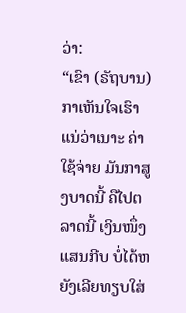ວ່າ:
“ເຂົາ (ຣັຖບານ) ກາເຫັນໃຈເຮົາແນ່ວ່າເນາະ ຄ່າໃຊ້ຈ່າຍ ມັນກາສູງບາດນີ້ ຄືໄປຕລາດນີ້ ເງິນໜຶ່ງແສນກີບ ບໍ່ໄດ້ຫຍັງເລີຍທຽບໃສ່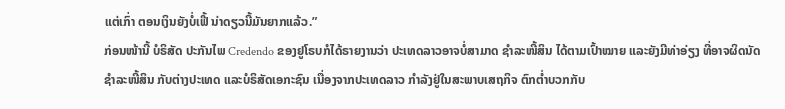ແຕ່ເກົ່າ ຕອນເງິນຍັງບໍ່ເຟີ້ ນ່າດຽວນີ້ມັນຍາກແລ້ວ.”
ກ່ອນໜ້ານີ້ ບໍຣິສັດ ປະກັນໄພ Credendo ຂອງຢູໂຣບກໍໄດ້ຣາຍງານວ່າ ປະເທດລາວອາຈບໍ່ສາມາດ ຊຳລະໜີ້ສິນ ໄດ້ຕາມເປົ້າໝາຍ ແລະຍັງມີທ່າອ່ຽງ ທີ່ອາຈຜິດນັດ ຊຳລະໜີ້ສິນ ກັບຕ່າງປະເທດ ແລະບໍຣິສັດເອກະຊົນ ເນື່ອງຈາກປະເທດລາວ ກຳລັງຢູ່ໃນສະພາບເສຖກິຈ ຕົກຕໍ່າບວກກັບ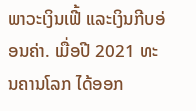ພາວະເງິນເຟີ້ ແລະເງິນກີບອ່ອນຄ່າ. ເມື່ອປີ 2021 ທະນຄານໂລກ ໄດ້ອອກ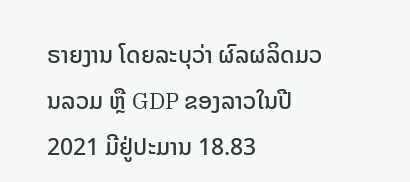ຣາຍງານ ໂດຍລະບຸວ່າ ຜົລຜລິດມວນລວມ ຫຼື GDP ຂອງລາວໃນປີ 2021 ມີຢູ່ປະມານ 18.83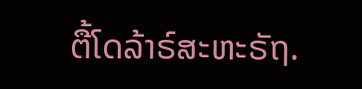ຕື້ໂດລ້າຣ໌ສະຫະຣັຖ.